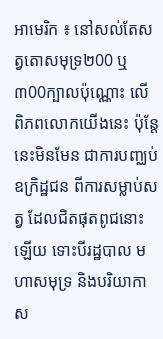អាមេរិក ៖ នៅសល់តែសត្វតោសមុទ្រ២00 ឬ៣00ក្បាលប៉ុណ្ណោះ លើ ពិភពលោកយើងនេះ ប៉ុន្តែនេះមិនមែន ជាការបញ្ឈប់ ឧក្រិដ្ឋជន ពីការសម្លាប់សត្វ ដែលជិតផុតពូជនោះឡើយ ទោះបីរដ្ឋបាល មហាសមុទ្រ និងបរិយាកាស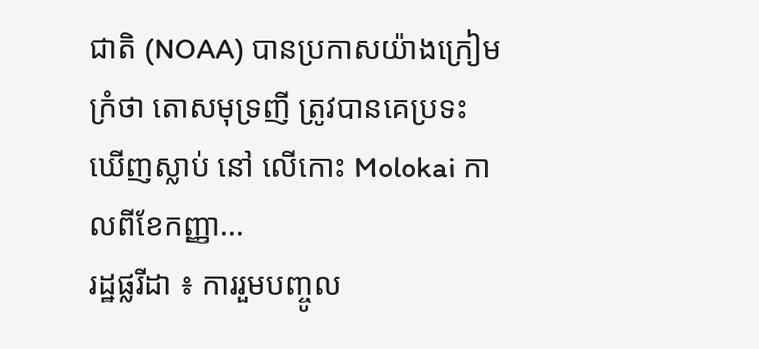ជាតិ (NOAA) បានប្រកាសយ៉ាងក្រៀមក្រំថា តោសមុទ្រញី ត្រូវបានគេប្រទះឃើញស្លាប់ នៅ លើកោះ Molokai កាលពីខែកញ្ញា...
រដ្ឋផ្លរីដា ៖ ការរួមបញ្ចូល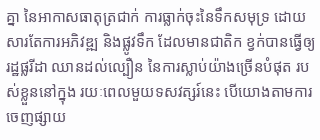គ្នា នៃអាកាសធាតុត្រជាក់ ការធ្លាក់ចុះនៃទឹកសមុទ្រ ដោយសារតែការអភិវឌ្ឍ និងផ្លូវទឹក ដែលមានជាតិក ខ្វក់បានធ្វើឲ្យរដ្ឋផ្លរីដា ឈានដល់ល្បឿន នៃការស្លាប់យ៉ាងច្រើនបំផុត របស់ខ្លួននៅក្នុង រយៈពេលមួយទសវត្សរ៍នេះ បើយោងតាមការចេញផ្សាយ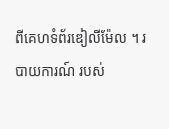ពីគេហទំព័រឌៀលីម៉ែល ។ របាយការណ៍ របស់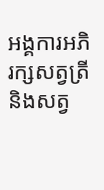អង្គការអភិរក្សសត្វត្រី និងសត្វ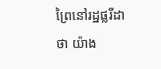ព្រៃនៅរដ្ឋផ្លរីដាថា យ៉ាង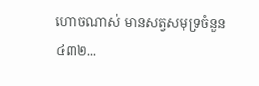ហោចណាស់ មានសត្វសមុទ្រចំនួន ៤៣២...